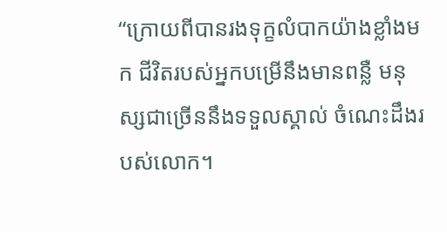“ក្រោយពីបានរងទុក្ខលំបាកយ៉ាងខ្លាំងមក ជីវិតរបស់អ្នកបម្រើនឹងមានពន្លឺ មនុស្សជាច្រើននឹងទទួលស្គាល់ ចំណេះដឹងរបស់លោក។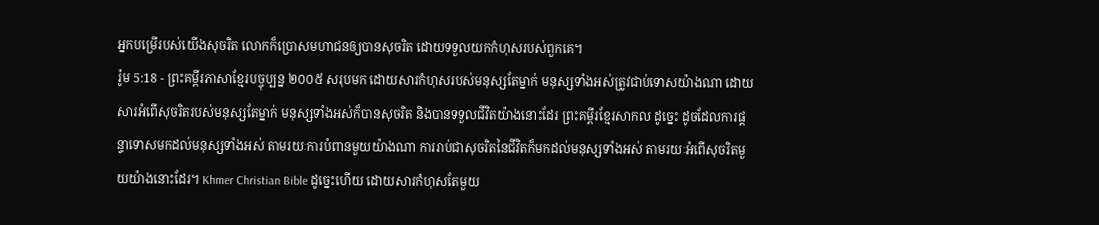អ្នកបម្រើរបស់យើងសុចរិត លោកក៏ប្រោសមហាជនឲ្យបានសុចរិត ដោយទទួលយកកំហុសរបស់ពួកគេ។
រ៉ូម 5:18 - ព្រះគម្ពីរភាសាខ្មែរបច្ចុប្បន្ន ២០០៥ សរុបមក ដោយសារកំហុសរបស់មនុស្សតែម្នាក់ មនុស្សទាំងអស់ត្រូវជាប់ទោសយ៉ាងណា ដោយសារអំពើសុចរិតរបស់មនុស្សតែម្នាក់ មនុស្សទាំងអស់ក៏បានសុចរិត និងបានទទួលជីវិតយ៉ាងនោះដែរ ព្រះគម្ពីរខ្មែរសាកល ដូច្នេះ ដូចដែលការផ្ដន្ទាទោសមកដល់មនុស្សទាំងអស់ តាមរយៈការបំពានមួយយ៉ាងណា ការរាប់ជាសុចរិតនៃជីវិតក៏មកដល់មនុស្សទាំងអស់ តាមរយៈអំពើសុចរិតមួយយ៉ាងនោះដែរ។ Khmer Christian Bible ដូច្នេះហើយ ដោយសារកំហុសតែមួយ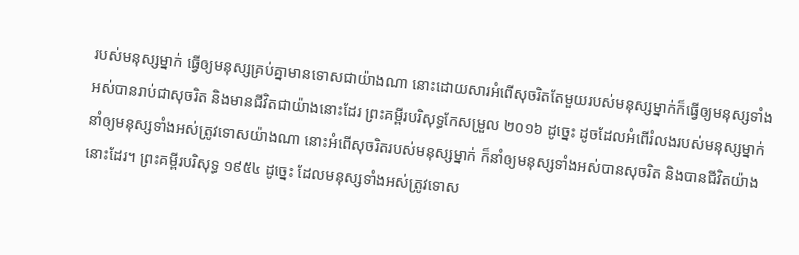របស់មនុស្សម្នាក់ ធ្វើឲ្យមនុស្សគ្រប់គ្នាមានទោសជាយ៉ាងណា នោះដោយសារអំពើសុចរិតតែមួយរបស់មនុស្សម្នាក់ក៏ធ្វើឲ្យមនុស្សទាំងអស់បានរាប់ជាសុចរិត និងមានជីវិតជាយ៉ាងនោះដែរ ព្រះគម្ពីរបរិសុទ្ធកែសម្រួល ២០១៦ ដូច្នេះ ដូចដែលអំពើរំលងរបស់មនុស្សម្នាក់ នាំឲ្យមនុស្សទាំងអស់ត្រូវទោសយ៉ាងណា នោះអំពើសុចរិតរបស់មនុស្សម្នាក់ ក៏នាំឲ្យមនុស្សទាំងអស់បានសុចរិត និងបានជីវិតយ៉ាងនោះដែរ។ ព្រះគម្ពីរបរិសុទ្ធ ១៩៥៤ ដូច្នេះ ដែលមនុស្សទាំងអស់ត្រូវទោស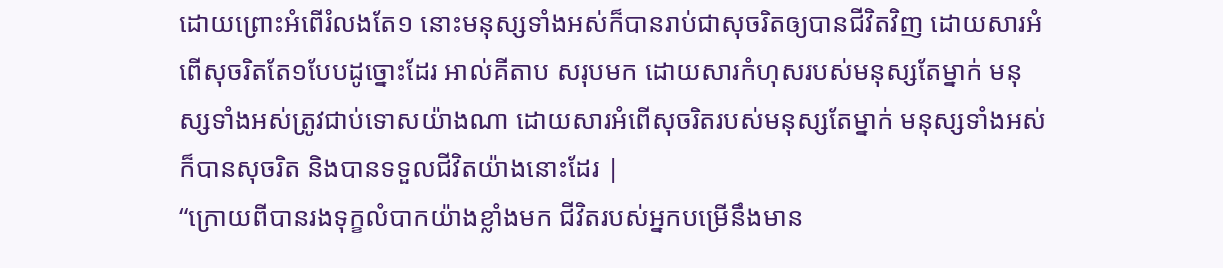ដោយព្រោះអំពើរំលងតែ១ នោះមនុស្សទាំងអស់ក៏បានរាប់ជាសុចរិតឲ្យបានជីវិតវិញ ដោយសារអំពើសុចរិតតែ១បែបដូច្នោះដែរ អាល់គីតាប សរុបមក ដោយសារកំហុសរបស់មនុស្សតែម្នាក់ មនុស្សទាំងអស់ត្រូវជាប់ទោសយ៉ាងណា ដោយសារអំពើសុចរិតរបស់មនុស្សតែម្នាក់ មនុស្សទាំងអស់ក៏បានសុចរិត និងបានទទួលជីវិតយ៉ាងនោះដែរ |
“ក្រោយពីបានរងទុក្ខលំបាកយ៉ាងខ្លាំងមក ជីវិតរបស់អ្នកបម្រើនឹងមាន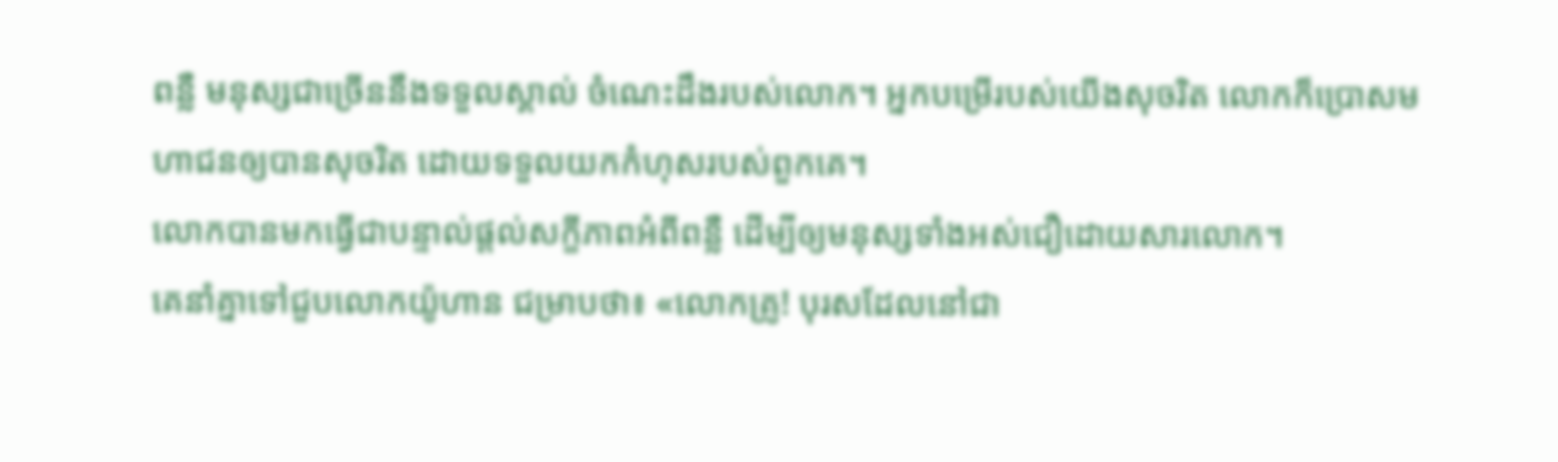ពន្លឺ មនុស្សជាច្រើននឹងទទួលស្គាល់ ចំណេះដឹងរបស់លោក។ អ្នកបម្រើរបស់យើងសុចរិត លោកក៏ប្រោសមហាជនឲ្យបានសុចរិត ដោយទទួលយកកំហុសរបស់ពួកគេ។
លោកបានមកធ្វើជាបន្ទាល់ផ្ដល់សក្ខីភាពអំពីពន្លឺ ដើម្បីឲ្យមនុស្សទាំងអស់ជឿដោយសារលោក។
គេនាំគ្នាទៅជួបលោកយ៉ូហាន ជម្រាបថា៖ «លោកគ្រូ! បុរសដែលនៅជា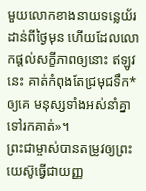មួយលោកខាងនាយទន្លេយ័រដាន់ពីថ្ងៃមុន ហើយដែលលោកផ្ដល់សក្ខីភាពឲ្យនោះ ឥឡូវនេះ គាត់កំពុងតែជ្រមុជទឹក*ឲ្យគេ មនុស្សទាំងអស់នាំគ្នាទៅរកគាត់»។
ព្រះជាម្ចាស់បានតម្រូវឲ្យព្រះយេស៊ូធ្វើជាយញ្ញ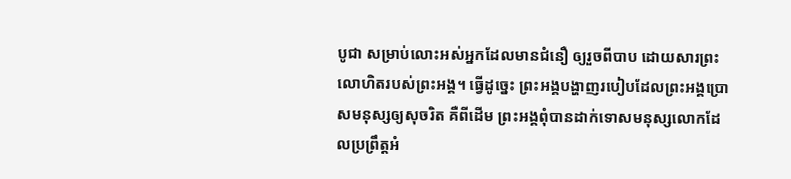បូជា សម្រាប់លោះអស់អ្នកដែលមានជំនឿ ឲ្យរួចពីបាប ដោយសារព្រះលោហិតរបស់ព្រះអង្គ។ ធ្វើដូច្នេះ ព្រះអង្គបង្ហាញរបៀបដែលព្រះអង្គប្រោសមនុស្សឲ្យសុចរិត គឺពីដើម ព្រះអង្គពុំបានដាក់ទោសមនុស្សលោកដែលប្រព្រឹត្តអំ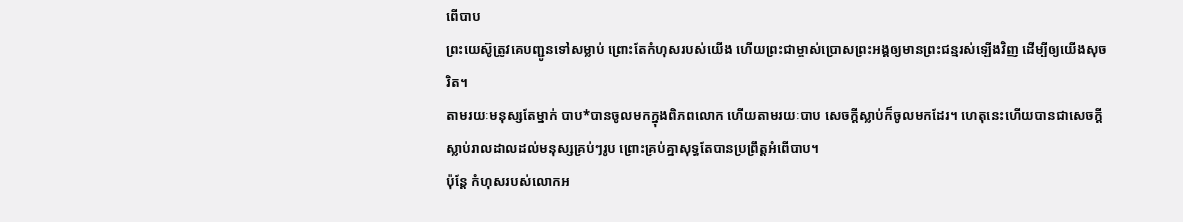ពើបាប
ព្រះយេស៊ូត្រូវគេបញ្ជូនទៅសម្លាប់ ព្រោះតែកំហុសរបស់យើង ហើយព្រះជាម្ចាស់ប្រោសព្រះអង្គឲ្យមានព្រះជន្មរស់ឡើងវិញ ដើម្បីឲ្យយើងសុចរិត។
តាមរយៈមនុស្សតែម្នាក់ បាប*បានចូលមកក្នុងពិភពលោក ហើយតាមរយៈបាប សេចក្ដីស្លាប់ក៏ចូលមកដែរ។ ហេតុនេះហើយបានជាសេចក្ដីស្លាប់រាលដាលដល់មនុស្សគ្រប់ៗរូប ព្រោះគ្រប់គ្នាសុទ្ធតែបានប្រព្រឹត្តអំពើបាប។
ប៉ុន្តែ កំហុសរបស់លោកអ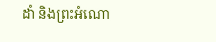ដាំ និងព្រះអំណោ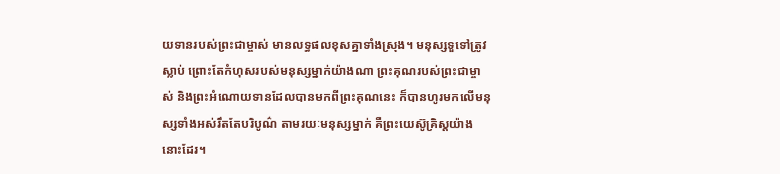យទានរបស់ព្រះជាម្ចាស់ មានលទ្ធផលខុសគ្នាទាំងស្រុង។ មនុស្សទួទៅត្រូវស្លាប់ ព្រោះតែកំហុសរបស់មនុស្សម្នាក់យ៉ាងណា ព្រះគុណរបស់ព្រះជាម្ចាស់ និងព្រះអំណោយទានដែលបានមកពីព្រះគុណនេះ ក៏បានហូរមកលើមនុស្សទាំងអស់រឹតតែបរិបូណ៌ តាមរយៈមនុស្សម្នាក់ គឺព្រះយេស៊ូគ្រិស្តយ៉ាងនោះដែរ។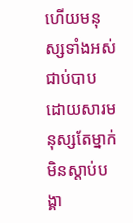ហើយមនុស្សទាំងអស់ជាប់បាប ដោយសារមនុស្សតែម្នាក់មិនស្ដាប់បង្គា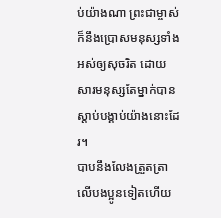ប់យ៉ាងណា ព្រះជាម្ចាស់ក៏នឹងប្រោសមនុស្សទាំងអស់ឲ្យសុចរិត ដោយសារមនុស្សតែម្នាក់បានស្ដាប់បង្គាប់យ៉ាងនោះដែរ។
បាបនឹងលែងត្រួតត្រាលើបងប្អូនទៀតហើយ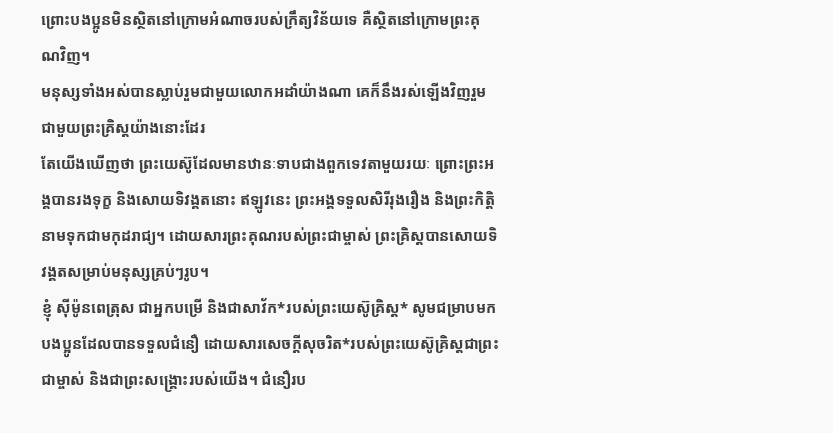ព្រោះបងប្អូនមិនស្ថិតនៅក្រោមអំណាចរបស់ក្រឹត្យវិន័យទេ គឺស្ថិតនៅក្រោមព្រះគុណវិញ។
មនុស្សទាំងអស់បានស្លាប់រួមជាមួយលោកអដាំយ៉ាងណា គេក៏នឹងរស់ឡើងវិញរួមជាមួយព្រះគ្រិស្តយ៉ាងនោះដែរ
តែយើងឃើញថា ព្រះយេស៊ូដែលមានឋានៈទាបជាងពួកទេវតាមួយរយៈ ព្រោះព្រះអង្គបានរងទុក្ខ និងសោយទិវង្គតនោះ ឥឡូវនេះ ព្រះអង្គទទួលសិរីរុងរឿង និងព្រះកិត្តិនាមទុកជាមកុដរាជ្យ។ ដោយសារព្រះគុណរបស់ព្រះជាម្ចាស់ ព្រះគ្រិស្តបានសោយទិវង្គតសម្រាប់មនុស្សគ្រប់ៗរូប។
ខ្ញុំ ស៊ីម៉ូនពេត្រុស ជាអ្នកបម្រើ និងជាសាវ័ក*របស់ព្រះយេស៊ូគ្រិស្ត* សូមជម្រាបមកបងប្អូនដែលបានទទួលជំនឿ ដោយសារសេចក្ដីសុចរិត*របស់ព្រះយេស៊ូគ្រិស្តជាព្រះជាម្ចាស់ និងជាព្រះសង្គ្រោះរបស់យើង។ ជំនឿរប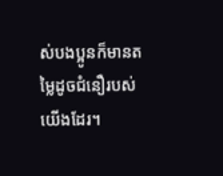ស់បងប្អូនក៏មានតម្លៃដូចជំនឿរបស់យើងដែរ។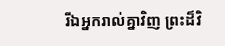រីឯអ្នករាល់គ្នាវិញ ព្រះដ៏វិ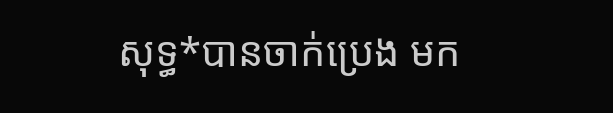សុទ្ធ*បានចាក់ប្រេង មក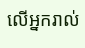លើអ្នករាល់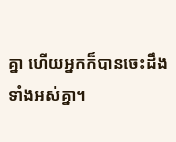គ្នា ហើយអ្នកក៏បានចេះដឹងទាំងអស់គ្នា។